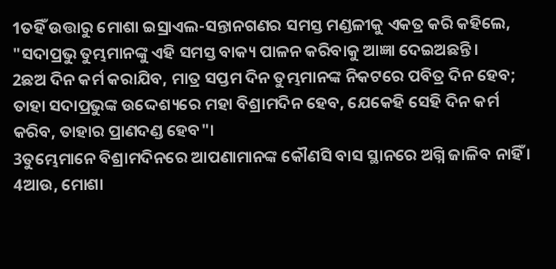1ତହିଁ ଉତ୍ତାରୁ ମୋଶା ଇସ୍ରାଏଲ-ସନ୍ତାନଗଣର ସମସ୍ତ ମଣ୍ଡଳୀକୁ ଏକତ୍ର କରି କହିଲେ, "ସଦାପ୍ରଭୁ ତୁମ୍ଭମାନଙ୍କୁ ଏହି ସମସ୍ତ ବାକ୍ୟ ପାଳନ କରିବାକୁ ଆଜ୍ଞା ଦେଇଅଛନ୍ତି ।
2ଛଅ ଦିନ କର୍ମ କରାଯିବ, ମାତ୍ର ସପ୍ତମ ଦିନ ତୁମ୍ଭମାନଙ୍କ ନିକଟରେ ପବିତ୍ର ଦିନ ହେବ; ତାହା ସଦାପ୍ରଭୁଙ୍କ ଉଦ୍ଦେଶ୍ୟରେ ମହା ବିଶ୍ରାମଦିନ ହେବ, ଯେକେହି ସେହି ଦିନ କର୍ମ କରିବ, ତାହାର ପ୍ରାଣଦଣ୍ଡ ହେବ"।
3ତୁମ୍ଭେମାନେ ବିଶ୍ରାମଦିନରେ ଆପଣାମାନଙ୍କ କୌଣସି ବାସ ସ୍ଥାନରେ ଅଗ୍ନି ଜାଳିବ ନାହିଁ ।
4ଆଉ, ମୋଶା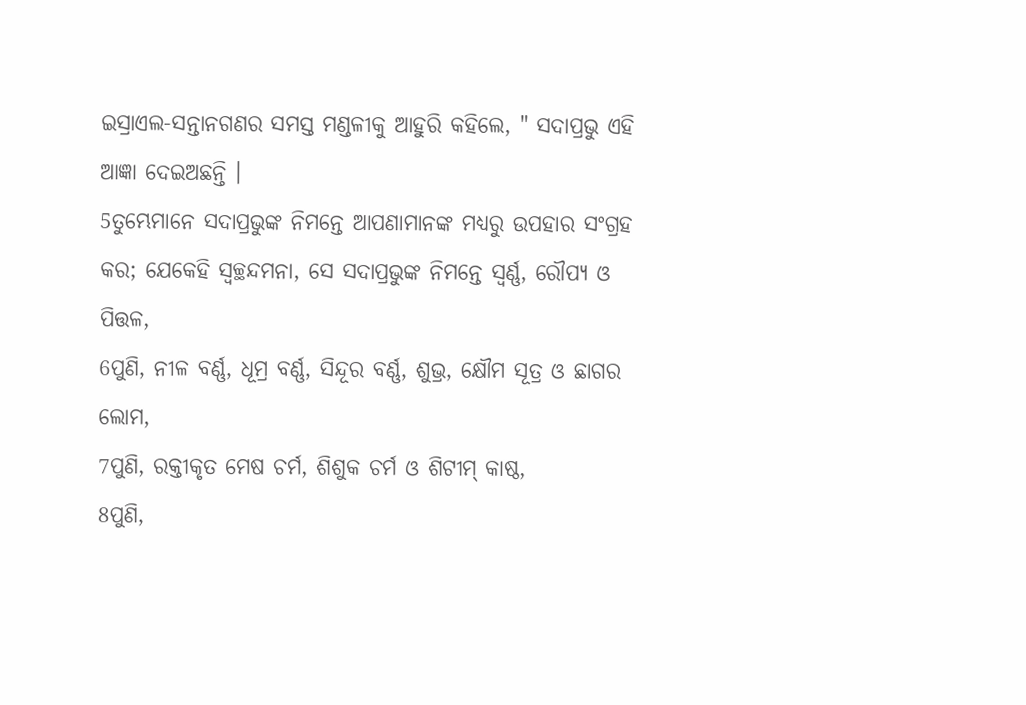ଇସ୍ରାଏଲ-ସନ୍ତାନଗଣର ସମସ୍ତ ମଣ୍ଡଳୀକୁ ଆହୁରି କହିଲେ, " ସଦାପ୍ରଭୁ ଏହି ଆଜ୍ଞା ଦେଇଅଛନ୍ତି ।
5ତୁମ୍ଭେମାନେ ସଦାପ୍ରଭୁଙ୍କ ନିମନ୍ତେ ଆପଣାମାନଙ୍କ ମଧ୍ୟରୁ ଉପହାର ସଂଗ୍ରହ କର; ଯେକେହି ସ୍ୱଚ୍ଛନ୍ଦମନା, ସେ ସଦାପ୍ରଭୁଙ୍କ ନିମନ୍ତେ ସ୍ୱର୍ଣ୍ଣ, ରୌପ୍ୟ ଓ ପିତ୍ତଳ,
6ପୁଣି, ନୀଳ ବର୍ଣ୍ଣ, ଧୂମ୍ର ବର୍ଣ୍ଣ, ସିନ୍ଦୂର ବର୍ଣ୍ଣ, ଶୁଭ୍ର, କ୍ଷୌମ ସୂତ୍ର ଓ ଛାଗର ଲୋମ,
7ପୁଣି, ରକ୍ତୀକୃତ ମେଷ ଚର୍ମ, ଶିଶୁକ ଚର୍ମ ଓ ଶିଟୀମ୍ କାଷ୍ଠ,
8ପୁଣି,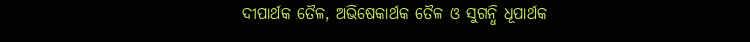ଦୀପାର୍ଥକ ତୈଳ, ଅଭିଷେକାର୍ଥକ ତୈଳ ଓ ସୁଗନ୍ଧି ଧୂପାର୍ଥକ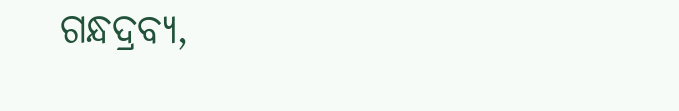ଗନ୍ଧଦ୍ରବ୍ୟ,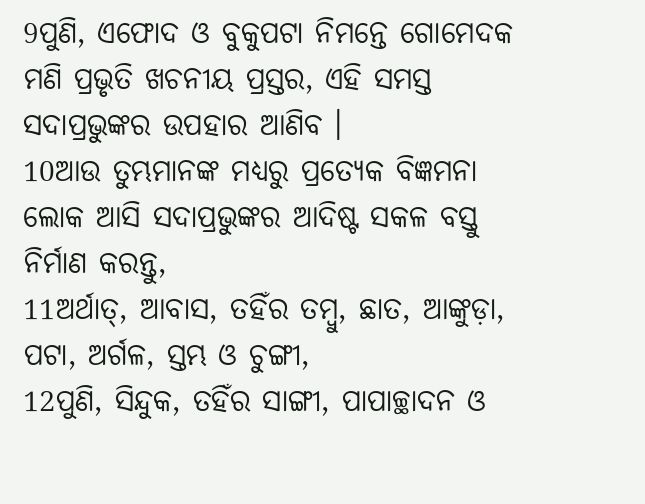9ପୁଣି, ଏଫୋଦ ଓ ବୁକୁପଟା ନିମନ୍ତେ ଗୋମେଦକ ମଣି ପ୍ରଭୃତି ଖଚନୀୟ ପ୍ରସ୍ତର, ଏହି ସମସ୍ତ ସଦାପ୍ରଭୁଙ୍କର ଉପହାର ଆଣିବ ।
10ଆଉ ତୁମ୍ଭମାନଙ୍କ ମଧ୍ୟରୁ ପ୍ରତ୍ୟେକ ବିଜ୍ଞମନା ଲୋକ ଆସି ସଦାପ୍ରଭୁଙ୍କର ଆଦିଷ୍ଟ ସକଳ ବସ୍ତୁ ନିର୍ମାଣ କରନ୍ତୁ,
11ଅର୍ଥାତ୍, ଆବାସ, ତହିଁର ତମ୍ବୁ, ଛାତ, ଆଙ୍କୁଡ଼ା, ପଟା, ଅର୍ଗଳ, ସ୍ତମ୍ଭ ଓ ଚୁଙ୍ଗୀ,
12ପୁଣି, ସିନ୍ଦୁକ, ତହିଁର ସାଙ୍ଗୀ, ପାପାଚ୍ଛାଦନ ଓ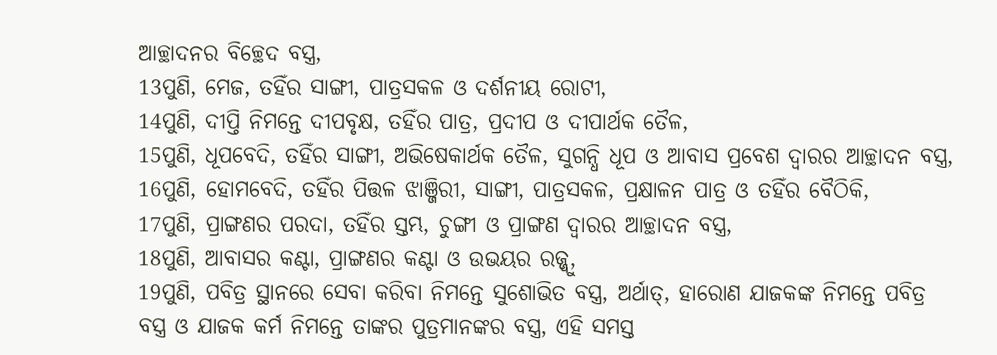ଆଚ୍ଛାଦନର ବିଚ୍ଛେଦ ବସ୍ତ୍ର,
13ପୁଣି, ମେଜ, ତହିଁର ସାଙ୍ଗୀ, ପାତ୍ରସକଳ ଓ ଦର୍ଶନୀୟ ରୋଟୀ,
14ପୁଣି, ଦୀପ୍ତି ନିମନ୍ତେ ଦୀପବୃକ୍ଷ, ତହିଁର ପାତ୍ର, ପ୍ରଦୀପ ଓ ଦୀପାର୍ଥକ ତୈଳ,
15ପୁଣି, ଧୂପବେଦି, ତହିଁର ସାଙ୍ଗୀ, ଅଭିଷେକାର୍ଥକ ତୈଳ, ସୁଗନ୍ଧି ଧୂପ ଓ ଆବାସ ପ୍ରବେଶ ଦ୍ୱାରର ଆଚ୍ଛାଦନ ବସ୍ତ୍ର,
16ପୁଣି, ହୋମବେଦି, ତହିଁର ପିତ୍ତଳ ଝାଞ୍ଜିରୀ, ସାଙ୍ଗୀ, ପାତ୍ରସକଳ, ପ୍ରକ୍ଷାଳନ ପାତ୍ର ଓ ତହିଁର ବୈଠିକି,
17ପୁଣି, ପ୍ରାଙ୍ଗଣର ପରଦା, ତହିଁର ସ୍ତମ୍ଭ, ଚୁଙ୍ଗୀ ଓ ପ୍ରାଙ୍ଗଣ ଦ୍ୱାରର ଆଚ୍ଛାଦନ ବସ୍ତ୍ର,
18ପୁଣି, ଆବାସର କଣ୍ଟା, ପ୍ରାଙ୍ଗଣର କଣ୍ଟା ଓ ଉଭୟର ରଜ୍ଜ୍ୱୁ,
19ପୁଣି, ପବିତ୍ର ସ୍ଥାନରେ ସେବା କରିବା ନିମନ୍ତେ ସୁଶୋଭିତ ବସ୍ତ୍ର, ଅର୍ଥାତ୍, ହାରୋଣ ଯାଜକଙ୍କ ନିମନ୍ତେ ପବିତ୍ର ବସ୍ତ୍ର ଓ ଯାଜକ କର୍ମ ନିମନ୍ତେ ତାଙ୍କର ପୁତ୍ରମାନଙ୍କର ବସ୍ତ୍ର, ଏହି ସମସ୍ତ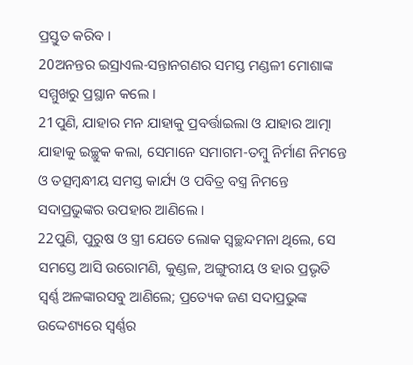ପ୍ରସ୍ତୁତ କରିବ ।
20ଅନନ୍ତର ଇସ୍ରାଏଲ-ସନ୍ତାନଗଣର ସମସ୍ତ ମଣ୍ଡଳୀ ମୋଶାଙ୍କ ସମ୍ମୁଖରୁ ପ୍ରସ୍ଥାନ କଲେ ।
21ପୁଣି, ଯାହାର ମନ ଯାହାକୁ ପ୍ରବର୍ତ୍ତାଇଲା ଓ ଯାହାର ଆତ୍ମା ଯାହାକୁ ଇଚ୍ଛୁକ କଲା, ସେମାନେ ସମାଗମ-ତମ୍ବୁ ନିର୍ମାଣ ନିମନ୍ତେ ଓ ତତ୍ସମ୍ବନ୍ଧୀୟ ସମସ୍ତ କାର୍ଯ୍ୟ ଓ ପବିତ୍ର ବସ୍ତ୍ର ନିମନ୍ତେ ସଦାପ୍ରଭୁଙ୍କର ଉପହାର ଆଣିଲେ ।
22ପୁଣି, ପୁରୁଷ ଓ ସ୍ତ୍ରୀ ଯେତେ ଲୋକ ସ୍ୱଚ୍ଛନ୍ଦମନା ଥିଲେ, ସେ ସମସ୍ତେ ଆସି ଉରୋମଣି, କୁଣ୍ଡଳ, ଅଙ୍ଗୁରୀୟ ଓ ହାର ପ୍ରଭୃତି ସ୍ୱର୍ଣ୍ଣ ଅଳଙ୍କାରସବୁ ଆଣିଲେ; ପ୍ରତ୍ୟେକ ଜଣ ସଦାପ୍ରଭୁଙ୍କ ଉଦ୍ଦେଶ୍ୟରେ ସ୍ୱର୍ଣ୍ଣର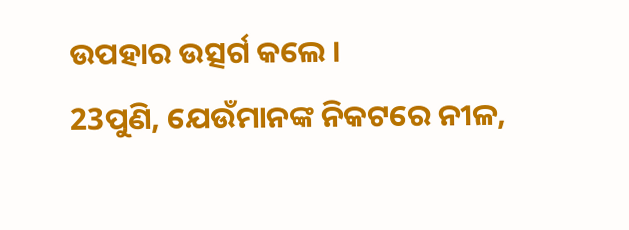ଉପହାର ଉତ୍ସର୍ଗ କଲେ ।
23ପୁଣି, ଯେଉଁମାନଙ୍କ ନିକଟରେ ନୀଳ,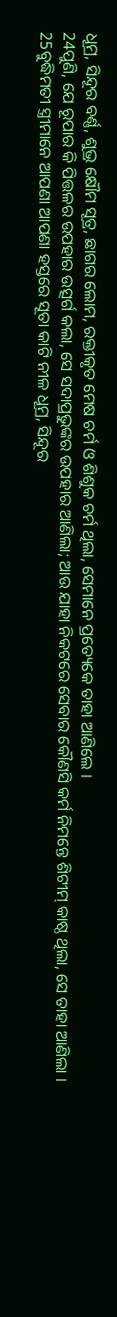ଧୂମ୍ର, ସିନ୍ଦୂର ବର୍ଣ୍ଣ, ଶୁଭ୍ର କ୍ଷୌମ ସୂତ୍ର, ଛାଗର ଲୋମ, ରକ୍ତୀକୃତ ମେଷ ଚର୍ମ ଓ ଶିଶୁକ ଚର୍ମ ଥିଲା, ସେମାନେ ପ୍ରତ୍ୟେକେ ତାହା ଆଣିଲେ ।
24ପୁଣି, ଯେ ରୂପାର କି ପିତ୍ତଳର ଉପହାର ଉତ୍ସର୍ଗ କଲା, ସେ ସଦାପ୍ରଭୁଙ୍କର ଉପହାର ଆଣିଲା; ଆଉ ଯାହା ନିକଟରେ ସେବାର କୌଣସି କର୍ମ ନିମନ୍ତେ ଶିଟୀମ୍ କାଷ୍ଠ ଥିଲା, ସେ ତାହା ଆଣିଲା ।
25ବୁଦ୍ଧିମତୀ ସ୍ତ୍ରୀମାନେ ଆପଣା ଆପଣା ହସ୍ତରେ ସୂତା କାଟି ନୀଳ ଧୂମ୍ର, ସିନ୍ଦୂର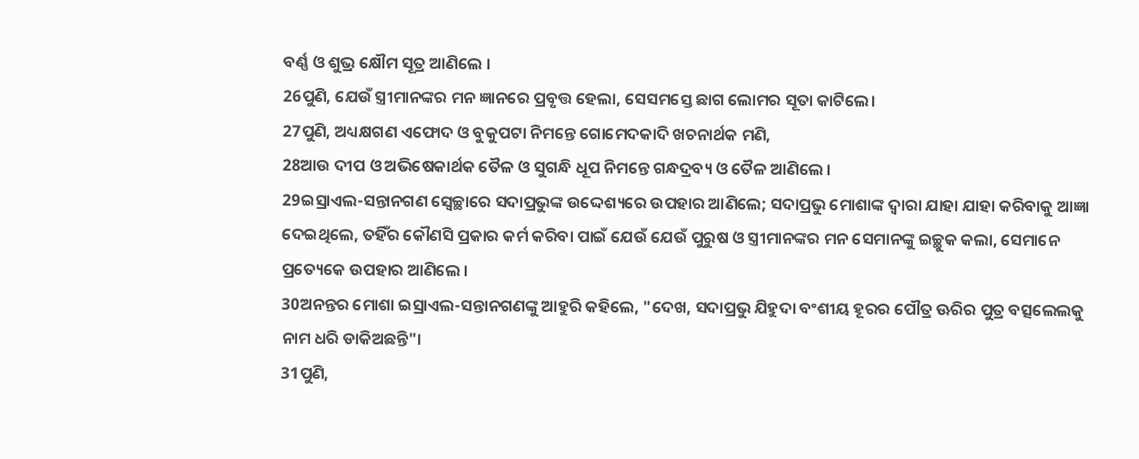ବର୍ଣ୍ଣ ଓ ଶୁଭ୍ର କ୍ଷୌମ ସୂତ୍ର ଆଣିଲେ ।
26ପୁଣି, ଯେଉଁ ସ୍ତ୍ରୀମାନଙ୍କର ମନ ଜ୍ଞାନରେ ପ୍ରବୃତ୍ତ ହେଲା, ସେସମସ୍ତେ ଛାଗ ଲୋମର ସୂତା କାଟିଲେ।
27ପୁଣି, ଅଧ୍ୟକ୍ଷଗଣ ଏଫୋଦ ଓ ବୁକୁପଟା ନିମନ୍ତେ ଗୋମେଦକାଦି ଖଚନାର୍ଥକ ମଣି,
28ଆଉ ଦୀପ ଓ ଅଭିଷେକାର୍ଥକ ତୈଳ ଓ ସୁଗନ୍ଧି ଧୂପ ନିମନ୍ତେ ଗନ୍ଧଦ୍ରବ୍ୟ ଓ ତୈଳ ଆଣିଲେ ।
29ଇସ୍ରାଏଲ-ସନ୍ତାନଗଣ ସ୍ୱେଚ୍ଛାରେ ସଦାପ୍ରଭୁଙ୍କ ଉଦ୍ଦେଶ୍ୟରେ ଉପହାର ଆଣିଲେ; ସଦାପ୍ରଭୁ ମୋଶାଙ୍କ ଦ୍ୱାରା ଯାହା ଯାହା କରିବାକୁ ଆଜ୍ଞା ଦେଇଥିଲେ, ତହିଁର କୌଣସି ପ୍ରକାର କର୍ମ କରିବା ପାଇଁ ଯେଉଁ ଯେଉଁ ପୁରୁଷ ଓ ସ୍ତ୍ରୀମାନଙ୍କର ମନ ସେମାନଙ୍କୁ ଇଚ୍ଛୁକ କଲା, ସେମାନେ ପ୍ରତ୍ୟେକେ ଉପହାର ଆଣିଲେ ।
30ଅନନ୍ତର ମୋଶା ଇସ୍ରାଏଲ-ସନ୍ତାନଗଣଙ୍କୁ ଆହୁରି କହିଲେ, "ଦେଖ, ସଦାପ୍ରଭୁ ଯିହୁଦା ବଂଶୀୟ ହୂରର ପୌତ୍ର ଊରିର ପୁତ୍ର ବତ୍ସଲେଲକୁ ନାମ ଧରି ଡାକିଅଛନ୍ତି"।
31ପୁଣି,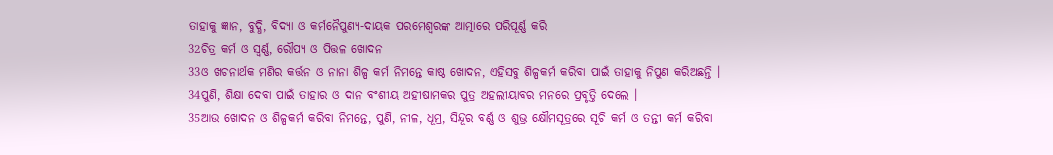ତାହାକୁ ଜ୍ଞାନ, ବୁଦ୍ଧି, ବିଦ୍ୟା ଓ କର୍ମନୈପୁଣ୍ୟ-ଦାୟକ ପରମେଶ୍ୱରଙ୍କ ଆତ୍ମାରେ ପରିପୂର୍ଣ୍ଣ କରି
32ଚିତ୍ର କର୍ମ ଓ ସ୍ୱର୍ଣ୍ଣ, ରୌପ୍ୟ ଓ ପିତ୍ତଳ ଖୋଦନ
33ଓ ଖଚନାର୍ଥକ ମଣିର କର୍ତ୍ତନ ଓ ନାନା ଶିଳ୍ପ କର୍ମ ନିମନ୍ତେ କାଷ୍ଠ ଖୋଦନ, ଏହିସବୁ ଶିଳ୍ପକର୍ମ କରିବା ପାଇଁ ତାହାକୁ ନିପୁଣ କରିଅଛନ୍ତି ।
34ପୁଣି, ଶିକ୍ଷା ଦେବା ପାଇଁ ତାହାର ଓ ଦାନ ବଂଶୀୟ ଅହୀଷାମକର ପୁତ୍ର ଅହଲୀୟାବର ମନରେ ପ୍ରବୃତ୍ତି ଦେଲେ ।
35ଆଉ ଖୋଦନ ଓ ଶିଳ୍ପକର୍ମ କରିବା ନିମନ୍ତେ, ପୁଣି, ନୀଳ, ଧୂମ୍ର, ସିନ୍ଦୂର ବର୍ଣ୍ଣ ଓ ଶୁଭ୍ର କ୍ଷୌମସୂତ୍ରରେ ସୂଚି କର୍ମ ଓ ତନ୍ତୀ କର୍ମ କରିବା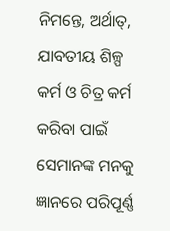ନିମନ୍ତେ, ଅର୍ଥାତ୍, ଯାବତୀୟ ଶିଳ୍ପ କର୍ମ ଓ ଚିତ୍ର କର୍ମ କରିବା ପାଇଁ ସେମାନଙ୍କ ମନକୁ ଜ୍ଞାନରେ ପରିପୂର୍ଣ୍ଣ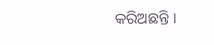କରିଅଛନ୍ତି ।